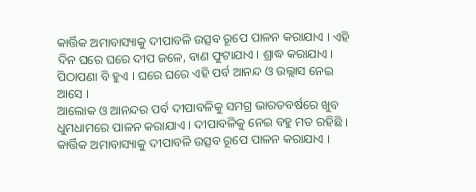କାର୍ତ୍ତିକ ଅମାବାସ୍ୟାକୁ ଦୀପାବଳି ଉତ୍ସବ ରୂପେ ପାଳନ କରାଯାଏ । ଏହି ଦିନ ଘରେ ଘରେ ଦୀପ ଜଳେ, ବାଣ ଫୁଟାଯାଏ । ଶ୍ରାଦ୍ଧ କରାଯାଏ । ପିଠାପଣା ବି ହୁଏ । ଘରେ ଘରେ ଏହି ପର୍ବ ଆନନ୍ଦ ଓ ଉଲ୍ଲାସ ନେଇ ଆସେ ।
ଆଲୋକ ଓ ଆନନ୍ଦର ପର୍ବ ଦୀପାବଳିକୁ ସମଗ୍ର ଭାରତବର୍ଷରେ ଖୁବ ଧୁମଧାମରେ ପାଳନ କରାଯାଏ । ଦୀପାବଳିକୁ ନେଇ ବହୁ ମତ ରହିଛି । କାର୍ତ୍ତିକ ଅମାବାସ୍ୟାକୁ ଦୀପାବଳି ଉତ୍ସବ ରୂପେ ପାଳନ କରାଯାଏ ।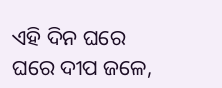ଏହି ଦିନ ଘରେ ଘରେ ଦୀପ ଜଳେ,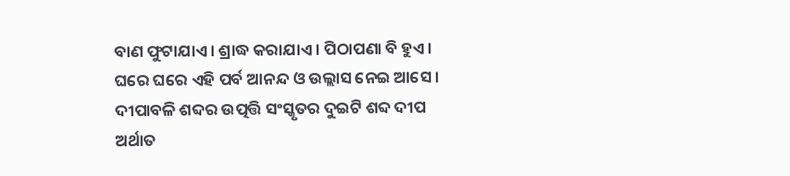ବାଣ ଫୁଟାଯାଏ । ଶ୍ରାଦ୍ଧ କରାଯାଏ । ପିଠାପଣା ବି ହୁଏ । ଘରେ ଘରେ ଏହି ପର୍ବ ଆନନ୍ଦ ଓ ଉଲ୍ଲାସ ନେଇ ଆସେ । ଦୀପାବଳି ଶବ୍ଦର ଉତ୍ପତ୍ତି ସଂସ୍କୃତର ଦୁଇଟି ଶବ୍ଦ ଦୀପ ଅର୍ଥାତ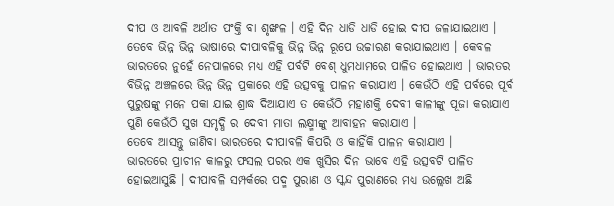ଦୀପ ଓ ଆବଳି ଅର୍ଥାତ ପଂକ୍ତି ବା ଶୃଙ୍ଖଳ । ଏହି ଦିନ ଧାଡି ଧାଡି ହୋଇ ଦୀପ ଜଳାଯାଇଥାଏ । ତେବେ ଭିନ୍ନ ଭିନ୍ନ ଭାଷାରେ ଦୀପାବଳିକୁ ଭିନ୍ନ ଭିନ୍ନ ରୂପେ ଉଚ୍ଚାରଣ କରାଯାଇଥାଏ । କେବଳ ଭାରତରେ ନୁହେଁ ନେପାଳରେ ମଧ୍ୟ ଏହି ପର୍ବଟି ବେଶ୍ ଧୁମଧାମରେ ପାଳିତ ହୋଇଥାଏ । ଭାରତର ବିଭିନ୍ନ ଅଞ୍ଚଳରେ ଭିନ୍ନ ଭିନ୍ନ ପ୍ରକାରେ ଏହି ଉତ୍ସବକୁ ପାଳନ କରାଯାଏ । କେଉଁଠି ଏହି ପର୍ବରେ ପୂର୍ବ ପୁରୁଷଙ୍କୁ ମନେ ପକା ଯାଇ ଶ୍ରାଦ୍ଧ ଦିଆଯାଏ ତ କେଉଁଠି ମହାଶକ୍ତି ଦେବୀ କାଳୀଙ୍କୁ ପୂଜା କରାଯାଏ ପୁଣି କେଉଁଠି ସୁଖ ସମୃଦ୍ଧି ର ଦେବୀ ମାତା ଲକ୍ଷ୍ମୀଙ୍କୁ ଆବାହନ କରାଯାଏ ।
ତେବେ ଆସନ୍ତୁ ଜାଣିବା ଭାରତରେ ଦୀପାବଳି କିପରି ଓ କାହିଁକି ପାଳନ କରାଯାଏ ।
ଭାରତରେ ପ୍ରାଚୀନ କାଳରୁ ଫସଲ ପରର ଏକ ଖୁସିର ଦିନ ଭାବେ ଏହି ଉତ୍ସବଟି ପାଳିତ ହୋଇଆସୁଛି । ଦୀପାବଳି ସମ୍ପର୍କରେ ପଦ୍ମ ପୁରାଣ ଓ ସ୍କନ୍ଦ ପୁରାଣରେ ମଧ୍ୟ ଉଲ୍ଲେଖ ଅଛି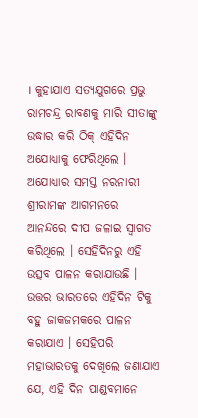। କୁହାଯାଏ ସତ୍ୟଯୁଗରେ ପ୍ରଭୁ ରାମଚନ୍ଦ୍ର ରାବଣକୁ ମାରି ସୀତାଙ୍କୁ ଉଦ୍ଧାର କରି ଠିକ୍ ଏହିଦିନ ଅଯୋଧ୍ୟାକୁ ଫେରିଥିଲେ । ଅଯୋଧ୍ୟାର ସମସ୍ତ ନରନାରୀ ଶ୍ରୀରାମଙ୍କ ଆଗମନରେ ଆନନ୍ଦରେ ଦୀପ ଜଳାଇ ସ୍ୱାଗତ କରିଥିଲେ । ସେହିଦିନରୁ ଏହି ଉତ୍ସବ ପାଳନ କରାଯାଉଛି । ଉତ୍ତର ଭାରତରେ ଏହିଦିନ ଟିକୁ ବହୁ ଜାକଜମକରେ ପାଳନ କରାଯାଏ । ସେହିପରି ମହାଭାରତକୁ ଦେଖିଲେ ଜଣାଯାଏ ଯେ, ଏହି ଦିନ ପାଣ୍ଡବମାନେ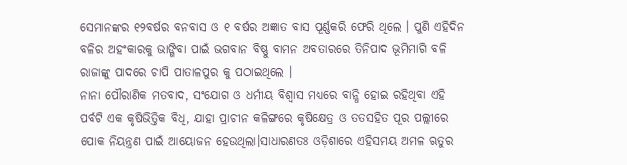ସେମାନଙ୍କର ୧୨ବର୍ଷର ବନବାସ ଓ ୧ ବର୍ଷର ଅଜ୍ଞାତ ବାସ ପୂର୍ଣ୍ଣକରି ଫେରି ଥିଲେ । ପୁଣି ଏହିଦିନ ବଳିର ଅହଂକାରକୁ ଭାଙ୍ଗିବା ପାଇଁ ଭଗବାନ ବିଷ୍ଣୁ ବାମନ ଅବତାରରେ ତିନିପାଦ ଭୂମିମାଗି ବଳି ରାଜାଙ୍କୁ ପାଦରେ ଚାପି ପାତାଳପୁର କୁ ପଠାଇଥିଲେ ।
ନାନା ପୌରାଣିକ ମତବାଦ, ସଂଯୋଗ ଓ ଧର୍ମୀୟ ବିଶ୍ୱାସ ମଧ୍ୟରେ ବାନ୍ଧି ହୋଇ ରହିଥିବା ଏହି ପର୍ବଟି ଏକ କୃଷିଭିତ୍ତିକ ବିଧି, ଯାହା ପ୍ରାଚୀନ କଳିଙ୍ଗରେ କୃଷିକ୍ଷେତ୍ର ଓ ତତସହିତ ପୂର ପଲ୍ଲୀରେ ପୋକ ନିୟନ୍ତ୍ରଣ ପାଇଁ ଆୟୋଜନ ହେଉଥିଲା।ସାଧାରଣତଃ ଓଡ଼ିଶାରେ ଏହିସମୟ ଅମଳ ଋତୁର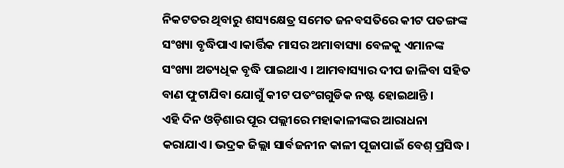ନିକଟତର ଥିବାରୁ ଶସ୍ୟକ୍ଷେତ୍ର ସମେତ ଜନବସତିରେ କୀଟ ପତଙ୍ଗଙ୍କ ସଂଖ୍ୟା ବୃଦ୍ଧିପାଏ।କାର୍ତ୍ତିକ ମାସର ଅମାବାସ୍ୟା ବେଳକୁ ଏମାନଙ୍କ ସଂଖ୍ୟା ଅତ୍ୟଧିକ ବୃଦ୍ଧି ପାଇଥାଏ । ଆମବାସ୍ୟାର ଦୀପ ଜାଳିବା ସହିତ ବାଣ ଫୁଟାଯିବା ଯୋଗୁଁ କୀଟ ପତଂଗଗୁଡିକ ନଷ୍ଟ ହୋଇଥାନ୍ତି ।
ଏହି ଦିନ ଓଡ଼ିଶାର ପୂର ପଲ୍ଲୀରେ ମହାକାଳୀଙ୍କର ଆରାଧନା କରାଯାଏ। ଭଦ୍ରକ ଜିଲ୍ଲା ସାର୍ବଜନୀନ କାଳୀ ପୂଜାପାଇଁ ବେଶ୍ ପ୍ରସିଦ୍ଧ।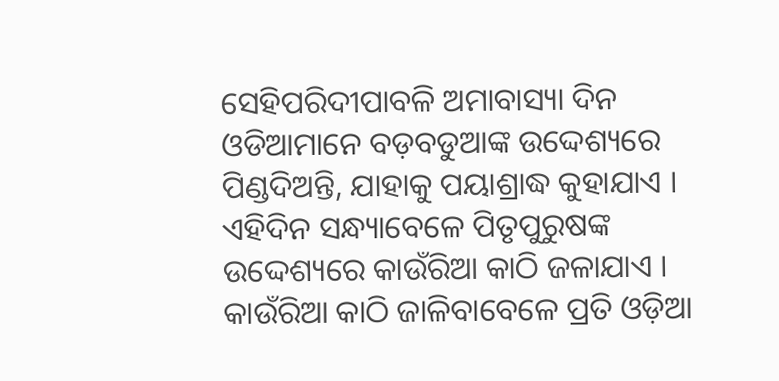ସେହିପରିଦୀପାବଳି ଅମାବାସ୍ୟା ଦିନ ଓଡିଆମାନେ ବଡ଼ବଡୁଆଙ୍କ ଉଦ୍ଦେଶ୍ୟରେ ପିଣ୍ଡଦିଅନ୍ତି, ଯାହାକୁ ପୟାଶ୍ରାଦ୍ଧ କୁହାଯାଏ । ଏହିଦିନ ସନ୍ଧ୍ୟାବେଳେ ପିତୃପୁରୁଷଙ୍କ ଉଦ୍ଦେଶ୍ୟରେ କାଉଁରିଆ କାଠି ଜଳାଯାଏ । କାଉଁରିଆ କାଠି ଜାଳିବାବେଳେ ପ୍ରତି ଓଡ଼ିଆ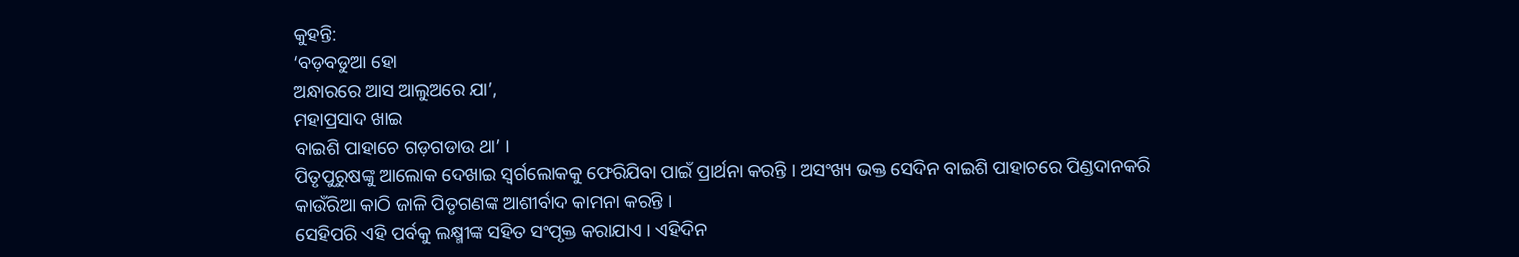କୁହନ୍ତି:
‘ବଡ଼ବଡୁଆ ହୋ
ଅନ୍ଧାରରେ ଆସ ଆଲୁଅରେ ଯା’,
ମହାପ୍ରସାଦ ଖାଇ
ବାଇଶି ପାହାଚେ ଗଡ଼ଗଡାଉ ଥା’ ।
ପିତୃପୁରୁଷଙ୍କୁ ଆଲୋକ ଦେଖାଇ ସ୍ୱର୍ଗଲୋକକୁ ଫେରିଯିବା ପାଇଁ ପ୍ରାର୍ଥନା କରନ୍ତି । ଅସଂଖ୍ୟ ଭକ୍ତ ସେଦିନ ବାଇଶି ପାହାଚରେ ପିଣ୍ଡଦାନକରି କାଉଁରିଆ କାଠି ଜାଳି ପିତୃଗଣଙ୍କ ଆଶୀର୍ବାଦ କାମନା କରନ୍ତି ।
ସେହିପରି ଏହି ପର୍ବକୁ ଲକ୍ଷ୍ମୀଙ୍କ ସହିତ ସଂପୃକ୍ତ କରାଯାଏ । ଏହିଦିନ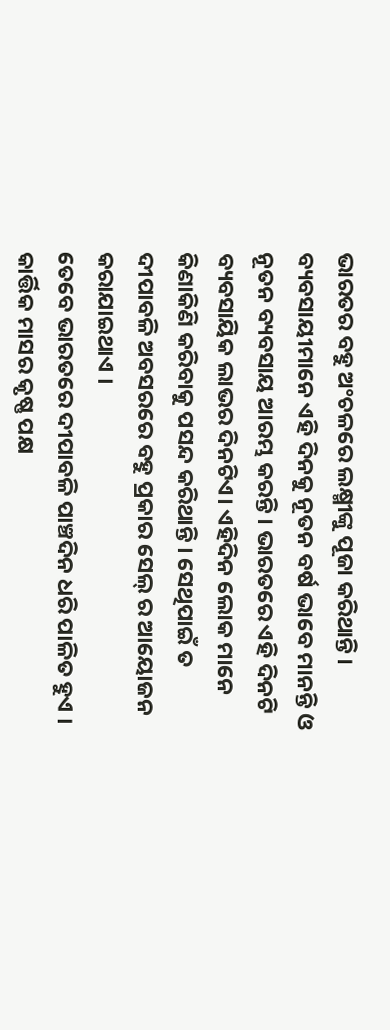ଭାରତର ବହୁ ଅଂଚଳରେ ଲକ୍ଷ୍ମୀଙ୍କୁ ପୂଜା କରିଥାନ୍ତି । ବ୍ୟବସାୟୀମାନେ ଏହି ଦିନକୁ ନୂତନ ବର୍ଷ ଭାବେ ମାନନ୍ତି ଓ ନୂତନ ବ୍ୟବସାୟ ଆରମ୍ଭ କରନ୍ତି । ଭାରତରେ ଏହି ଦିନଟି ବ୍ୟବସାୟିକ ଲାଭର ଦିନଟିଏ। ଏହିଦିନ ଲୋକ ମାନେ କିଣାକିଣି କରିବାକୁ ପସନ୍ଦ କରିଥାନ୍ତି । ସେଥିପାଇଁ ତ ଦୀପାବଳି ଅବସରରେ ବହୁ ପ୍ରକାର ସେଲ୍ ର ଆୟୋଜନ କରାଯାଇଥାଏ ।
ତେବେ ଭାରତରେ ଦୀପାବଳି ପାଞ୍ଚଦିନ ଧରି ପାଳିତ ହୁଏ । କାର୍ତ୍ତିକ ମାସର କୃଷ୍ଣ ପକ୍ଷ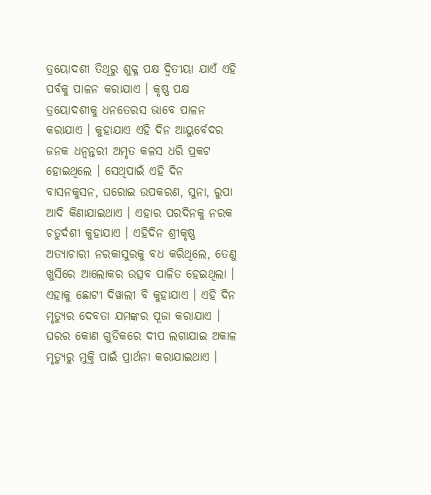ତ୍ରୟୋଦଶୀ ତିଥିରୁ ଶୁକ୍ଳ ପକ୍ଷ ଦ୍ଵିତୀୟା ଯାଏଁ ଏହି ପର୍ବକୁ ପାଳନ କରାଯାଏ । କୃଷ୍ଣ ପକ୍ଷ ତ୍ରୟୋଦଶୀକୁ ଧନତେରସ ଭାବେ ପାଳନ କରାଯାଏ । କୁହାଯାଏ ଏହି ଦିନ ଆୟୁର୍ବେଦର ଜନକ ଧନ୍ଵନ୍ତରୀ ଅମୃତ କଳସ ଧରି ପ୍ରକଟ ହୋଇଥିଲେ । ସେଥିପାଇଁ ଏହି ଦିନ ବାସନକୁସନ, ଘରୋଇ ଉପକରଣ, ସୁନା, ରୁପା ଆଦି କିଣାଯାଇଥାଏ । ଏହାର ପରଦିନକୁ ନରକ ଚତୁର୍ଦଶୀ କୁହାଯାଏ । ଏହିଦିନ ଶ୍ରୀକୃଷ୍ଣ ଅତ୍ୟାଚାରୀ ନରକାସୁରକୁ ବଧ କରିଥିଲେ, ତେଣୁ ଖୁସିରେ ଆଲୋକର ଉତ୍ସବ ପାଳିତ ହେଇଥିଲା । ଏହାକୁ ଛୋଟୀ ଦିୱାଲୀ ବି କୁହାଯାଏ । ଏହି ଦିନ ମୃତ୍ୟୁର ଦେବତା ଯମଙ୍କର ପୂଜା କରାଯାଏ । ଘରର କୋଣ ଗୁଡିକରେ ଦୀପ ଲଗାଯାଇ ଅକାଳ ମୃତ୍ୟୁରୁ ମୁକ୍ତି ପାଇଁ ପ୍ରାର୍ଥନା କରାଯାଇଥାଏ ।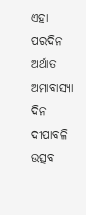ଏହା ପରଦିନ ଅର୍ଥାତ ଅମାବାସ୍ୟା ଦିନ ଦୀପାବଳି ଉତ୍ସବ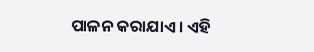ପାଳନ କରାଯାଏ । ଏହି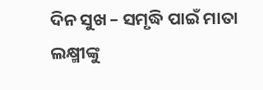ଦିନ ସୁଖ – ସମୃଦ୍ଧି ପାଇଁ ମାତା ଲକ୍ଷ୍ମୀଙ୍କୁ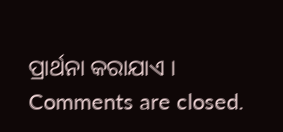ପ୍ରାର୍ଥନା କରାଯାଏ ।
Comments are closed.